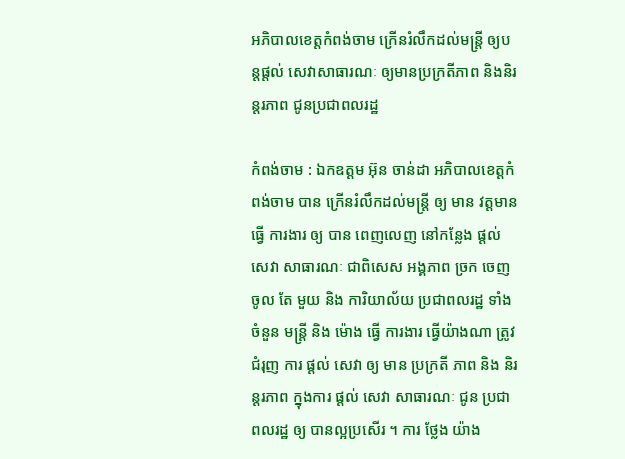អភិបាលខេត្តកំពង់ចាម ក្រេីនរំលឹកដល់មន្ត្រី ឲ្យបន្តផ្តល់ សេវាសាធារណៈ ឲ្យមានប្រក្រតីភាព និងនិរន្តរភាព ជូនប្រជាពលរដ្ឋ

កំពង់ចាម : ឯកឧត្ដម អ៊ុន ចាន់ដា អភិបាលខេត្តកំពង់ចាម បាន ក្រេីនរំលឹកដល់មន្ត្រី ឲ្យ មាន វត្តមាន ធ្វើ ការងារ ឲ្យ បាន ពេញលេញ នៅកន្លែង ផ្តល់ សេវា សាធារណៈ ជាពិសេស អង្គភាព ច្រក ចេញ ចូល តែ មួយ និង ការិយាល័យ ប្រជាពលរដ្ឋ ទាំង ចំនួន មន្ត្រី និង ម៉ោង ធ្វើ ការងារ ធ្វេីយ៉ាងណា ត្រូវ ជំរុញ ការ ផ្ដល់ សេវា ឲ្យ មាន ប្រក្រតី ភាព និង និរន្តរភាព ក្នុងការ ផ្ដល់ សេវា សាធារណៈ ជូន ប្រជាពលរដ្ឋ ឲ្យ បានល្អប្រសើរ ។ ការ ថ្លែង យ៉ាង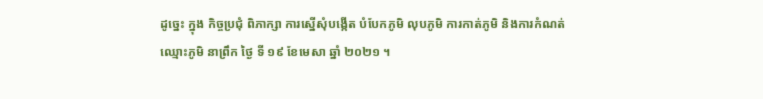ដូច្នេះ ក្នុង កិច្ចប្រជុំ ពិភាក្សា ការស្នើសុំបង្កើត បំបែកភូមិ លុបភូមិ ការកាត់ភូមិ និងការកំណត់ឈ្មោះភូមិ នាព្រឹក ថ្ងៃ ទី ១៩ ខែមេសា ឆ្នាំ ២០២១ ។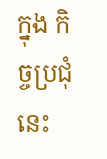ក្នុង កិច្ចប្រជុំ នេះ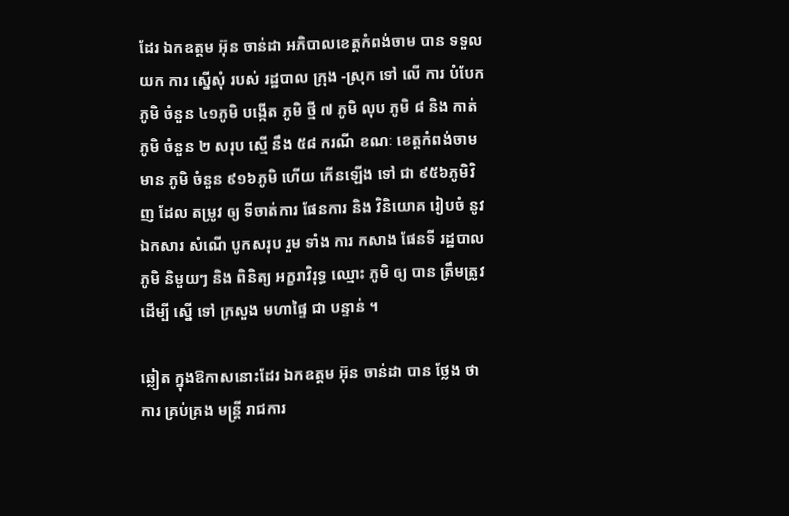ដែរ ឯកឧត្តម អ៊ុន ចាន់ដា អភិបាលខេត្តកំពង់ចាម បាន ទទួល យក ការ ស្នើសុំ របស់ រដ្ឋបាល ក្រុង -ស្រុក ទៅ លើ ការ បំបែក ភូមិ ចំនួន ៤១ភូមិ បង្កើត ភូមិ ថ្មី ៧ ភូមិ លុប ភូមិ ៨ និង កាត់ ភូមិ ចំនួន ២ សរុប ស្មើ នឹង ៥៨ ករណី ខណៈ ខេត្តកំពង់ចាម មាន ភូមិ ចំនួន ៩១៦ភូមិ ហើយ កេីនឡេីង ទៅ ជា ៩៥៦ភូមិវិញ ដែល តម្រូវ ឲ្យ ទីចាត់ការ ផែនការ និង វិនិយោគ រៀបចំ នូវ ឯកសារ សំណើ បូកសរុប រួម ទាំង ការ កសាង ផែនទី រដ្ឋបាល ភូមិ និមួយៗ និង ពិនិត្យ អក្ខរាវិរុទ្ធ ឈ្មោះ ភូមិ ឲ្យ បាន ត្រឹមត្រូវ ដើម្បី ស្នេី ទៅ ក្រសួង មហាផ្ទៃ ជា បន្ទាន់ ។

ឆ្លៀត ក្នុងឱកាសនោះដែរ ឯកឧត្តម អ៊ុន ចាន់ដា បាន ថ្លែង ថា ការ គ្រប់គ្រង មន្ត្រី រាជការ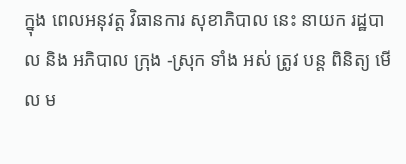ក្នុង ពេលអនុវត្ត វិធានការ សុខាភិបាល នេះ នាយក រដ្ឋបាល និង អភិបាល ក្រុង -ស្រុក ទាំង អស់ ត្រូវ បន្ត ពិនិត្យ មេីល ម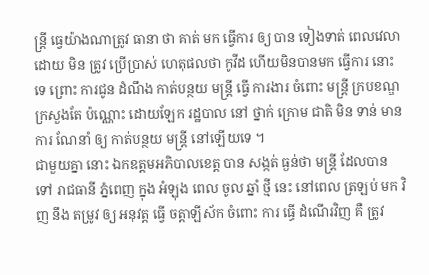ន្ត្រី ធ្វេយ៉ាងណាត្រូវ ធានា ថា គាត់ មក ធ្វើការ ឲ្យ បាន ទៀងទាត់ ពេលវេលា ដោយ មិន ត្រូវ ប្រេីប្រាស់ ហេតុផលថា កូវីដ ហេីយមិនបានមក ធ្វើការ នោះទេ ព្រោះ ការជូន ដំណឹង កាត់បន្ថយ មន្ត្រី ធ្វើ ការងារ ចំពោះ មន្ត្រី ក្របខណ្ឌ ក្រសួងតែ ប៉ណ្ណោះ ដោយឡែក រដ្ឋបាល នៅ ថ្នាក់ ក្រោម ជាតិ មិន ទាន់ មាន ការ ណែនាំ ឲ្យ កាត់បន្ថយ មន្ត្រី នៅឡើយទេ ។
ជាមួយគ្នា នោះ ឯកឧត្តមអភិបាលខេត្ត បាន សង្កត់ ធ្ងន់ថា មន្ត្រី ដែលបាន ទៅ រាជធានី ភ្នំពេញ ក្នុង អំឡុង ពេល ចូល ឆ្នាំ ថ្មី នេះ នៅពេល ត្រឡប់ មក វិញ នឹង តម្រូវ ឲ្យ អនុវត្ត ធ្វើ ចត្តាឡីស័ក ចំពោះ ការ ធ្ធេី ដំណើរវិញ គឺ ត្រូវ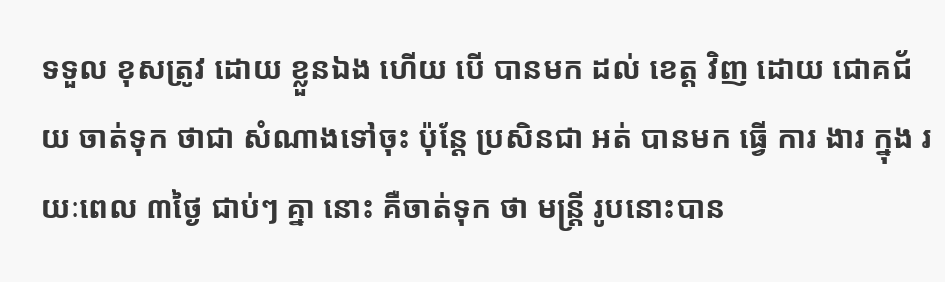ទទួល ខុសត្រូវ ដោយ ខ្លួនឯង ហើយ បេី បានមក ដល់ ខេត្ត វិញ ដោយ ជោគជ័យ ចាត់ទុក ថាជា សំណាងទៅចុះ ប៉ុន្តែ ប្រសិនជា អត់ បានមក ធ្វើ ការ ងារ ក្នុង រយៈពេល ៣ថ្ងៃ ជាប់ៗ គ្នា នោះ គឺចាត់ទុក ថា មន្ត្រី រូបនោះបាន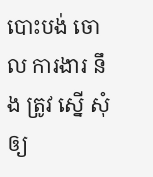បោះបង់ ចោល ការងារ នឹង ត្រូវ ស្នើ សុំ ឲ្យ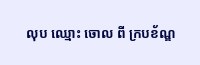លុប ឈ្មោះ ចោល ពី ក្របខ័ណ្ឌ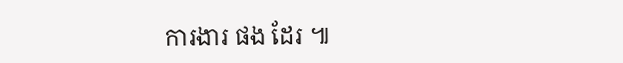ការងារ ផង ដែរ ៕